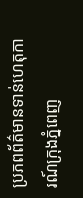ប្រភពព័ត៌មានទាន់ហេតុការណ៍ក្រុងភ្នំពេញ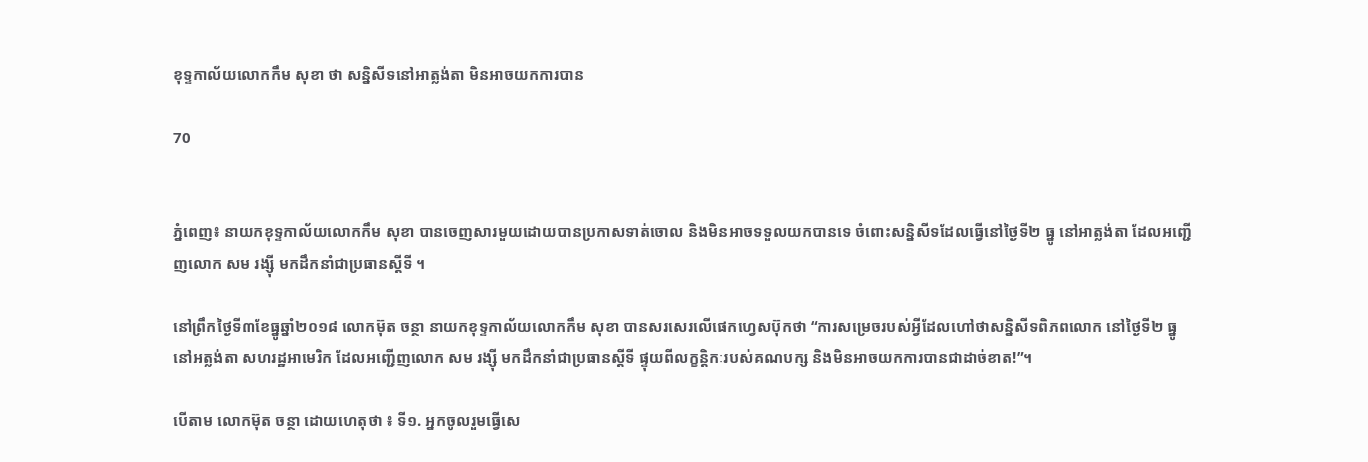ខុទ្ទកាល័យលោកកឹម សុខា ថា សន្និសីទនៅអាត្លង់តា មិនអាចយកការបាន

70


ភ្នំពេញ៖ នាយកខុទ្ទកាល័យលោកកឹម សុខា បានចេញសារមួយដោយបានប្រកាសទាត់ចោល និងមិនអាចទទួលយកបានទេ ចំពោះសន្និសីទដែលធ្វើនៅថ្ងៃទី២ ធ្នូ នៅអាត្លង់តា ដែលអញ្ជើញលោក សម រង្ស៊ី មកដឹកនាំជាប្រធានស្តីទី ។

នៅព្រឹកថ្ងៃទី៣ខែធ្នូឆ្នាំ២០១៨ លោកម៊ុត ចន្ថា នាយកខុទ្ទកាល័យលោកកឹម សុខា បានសរសេរលើផេកហ្វេសប៊ុកថា “ការសម្រេចរបស់អ្វីដែលហៅថាសន្និសីទពិភពលោក នៅថ្ងៃទី២ ធ្នូ នៅអត្លង់តា សហរដ្ឋអាមេរិក ដែលអញ្ជើញលោក សម រង្ស៊ី មកដឹកនាំជាប្រធានស្តីទី ផ្ទុយពីលក្ខន្តិកៈរបស់គណបក្ស និងមិនអាចយកការបានជាដាច់ខាត!”។

បើតាម លោកម៊ុត ចន្ថា ដោយហេតុថា ៖ ទី១. អ្នកចូលរួមធ្វើសេ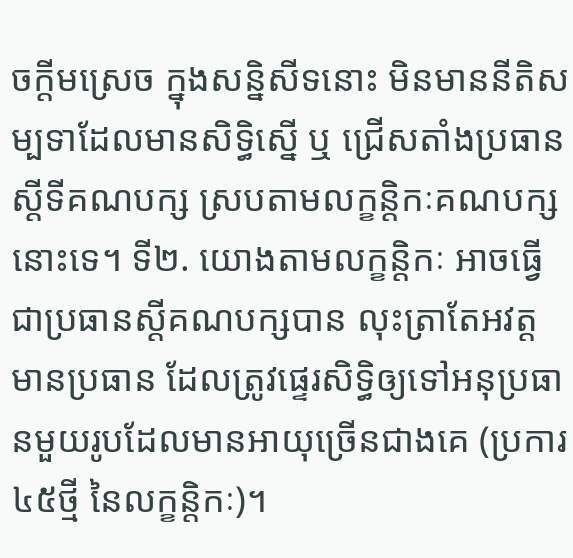ចក្តីមស្រេច ក្នុងសន្និសីទនោះ មិនមាននីតិសម្បទាដែលមានសិទ្ធិស្នើ ឬ ជ្រើសតាំងប្រធានស្តីទីគណបក្ស ស្របតាមលក្ខន្តិកៈគណបក្សនោះទេ។ ទី២. យោងតាមលក្ខន្តិកៈ អាចធ្វើជាប្រធានស្តីគណបក្សបាន លុះត្រាតែអវត្តមានប្រធាន ដែលត្រូវផ្ទេរសិទ្ធិឲ្យទៅអនុប្រធានមួយរូបដែលមានអាយុច្រើនជាងគេ (ប្រការ ៤៥ថ្មី នៃលក្ខន្តិកៈ)។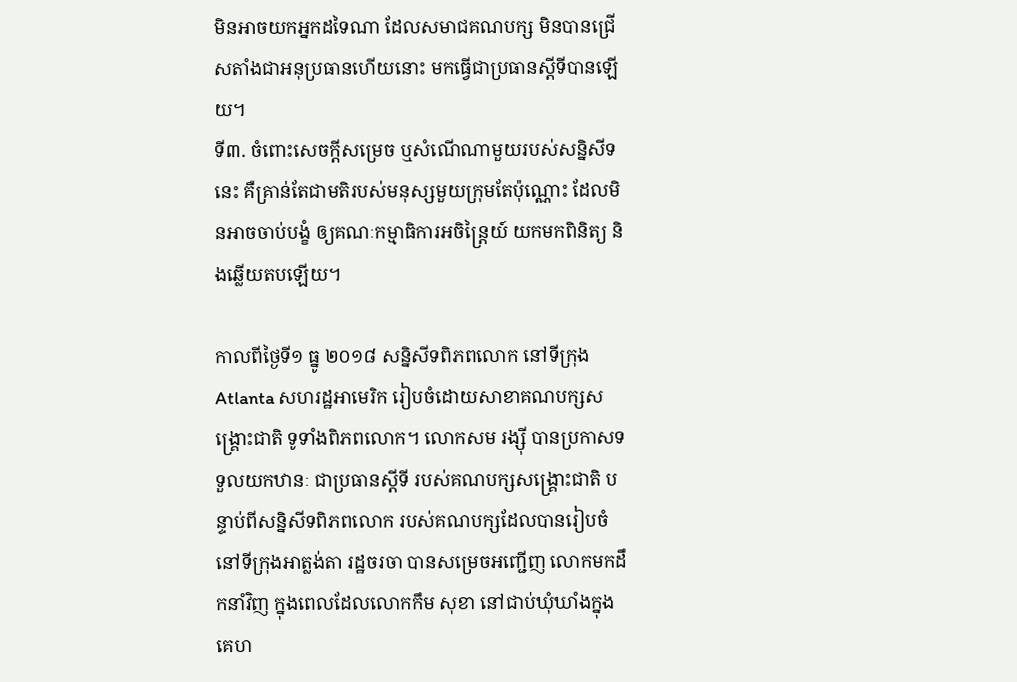មិនអាចយកអ្នកដទៃណា ដែលសមាជគណបក្ស មិនបានជ្រើសតាំងជាអនុប្រធានហើយនោះ មកធ្វើជាប្រធានស្តីទីបានឡើយ។
ទី៣. ចំពោះសេចក្តីសម្រេច ឬសំណើណាមួយរបស់សន្និសីទនេះ គឺគ្រាន់តែជាមតិរបស់មនុស្សមួយក្រុមតែប៉ុណ្ណោះ ដែលមិនអាចចាប់បង្ខំ ឲ្យគណៈកម្មាធិការអចិន្រ្តៃយ៍ យកមកពិនិត្យ និងឆ្លើយតបឡើយ។

កាលពីថ្ងៃទី១ ធ្នូ ២០១៨ សន្និសីទពិភពលោក នៅទីក្រុង Atlanta សហរដ្ឋអាមេរិក រៀបចំដោយសាខាគណបក្សសង្គ្រោះជាតិ ទូទាំងពិភពលោក។ លោកសម រង្ស៊ី បានប្រកាសទទួលយកឋានៈ ជាប្រធានស្តីទី របស់គណបក្សសង្គ្រោះជាតិ បន្ទាប់ពីសន្និសីទពិភពលោក របស់គណបក្សដែលបានរៀបចំ នៅទីក្រុងអាត្លង់តា រដ្ឋចរចា បានសម្រេចអញ្ជើញ លោកមកដឹកនាំវិញ ក្នុងពេលដែលលោកកឹម សុខា នៅជាប់ឃុំឃាំងក្នុងគេហ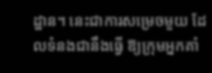ដ្ឋាន។ នេះជាការសម្រេចមួយ ដែលទំនងជានឹងធ្វើ ឱ្យក្រុមអ្នកគាំ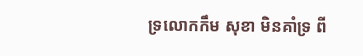ទ្រលោកកឹម សុខា មិនគាំទ្រ ពី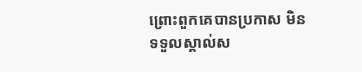ព្រោះពួកគេបានប្រកាស មិនទទួលស្គាល់ស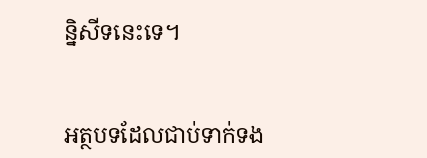ន្និសីទនេះទេ។


អត្ថបទដែលជាប់ទាក់ទង